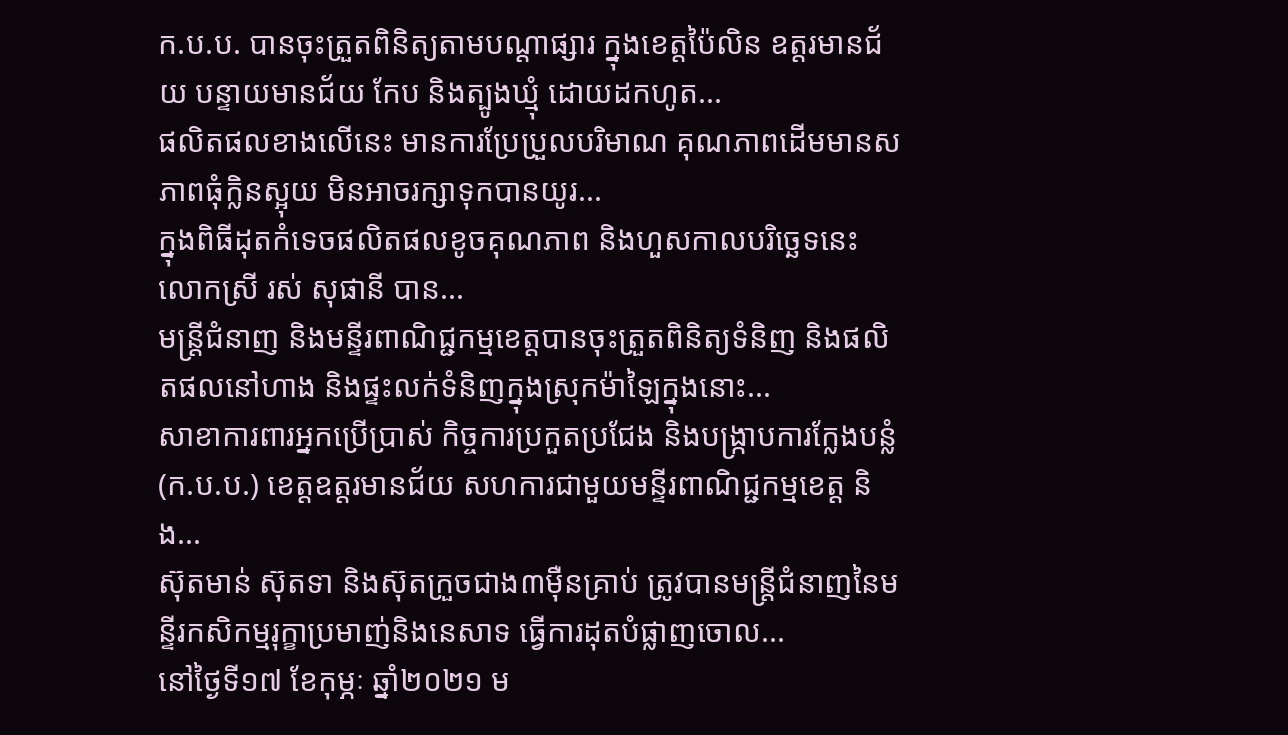ក.ប.ប. បានចុះត្រួតពិនិត្យតាមបណ្ដាផ្សារ ក្នុងខេត្តប៉ៃលិន ឧត្តរមានជ័យ បន្ទាយមានជ័យ កែប និងត្បូងឃ្មុំ ដោយដកហូត...
ផលិតផលខាងលើនេះ មានការប្រែប្រួលបរិមាណ គុណភាពដើមមានសភាពធុំក្លិនស្អុយ មិនអាចរក្សាទុកបានយូរ...
ក្នុងពិធីដុតកំទេចផលិតផលខូចគុណភាព និងហួសកាលបរិច្ឆេទនេះ លោកស្រី រស់ សុផានី បាន...
មន្ត្រីជំនាញ និងមន្ទីរពាណិជ្ជកម្មខេត្តបានចុះត្រួតពិនិត្យទំនិញ និងផលិតផលនៅហាង និងផ្ទះលក់ទំនិញក្នុងស្រុកម៉ាឡៃក្នុងនោះ...
សាខាការពារអ្នកប្រើប្រាស់ កិច្ចការប្រកួតប្រជែង និងបង្ក្រាបការក្លែងបន្លំ(ក.ប.ប.) ខេត្តឧត្តរមានជ័យ សហការជាមួយមន្ទីរពាណិជ្ជកម្មខេត្ត និង...
ស៊ុតមាន់ ស៊ុតទា និងស៊ុតក្រួចជាង៣ម៉ឺនគ្រាប់ ត្រូវបានមន្ត្រីជំនាញនៃមន្ទីរកសិកម្មរុក្ខាប្រមាញ់និងនេសាទ ធ្វើការដុតបំផ្លាញចោល...
នៅថ្ងៃទី១៧ ខែកុម្ភៈ ឆ្នាំ២០២១ ម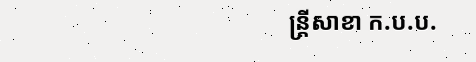ន្ត្រីសាខា ក.ប.ប.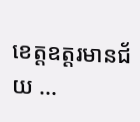ខេត្តឧត្តរមានជ័យ ...